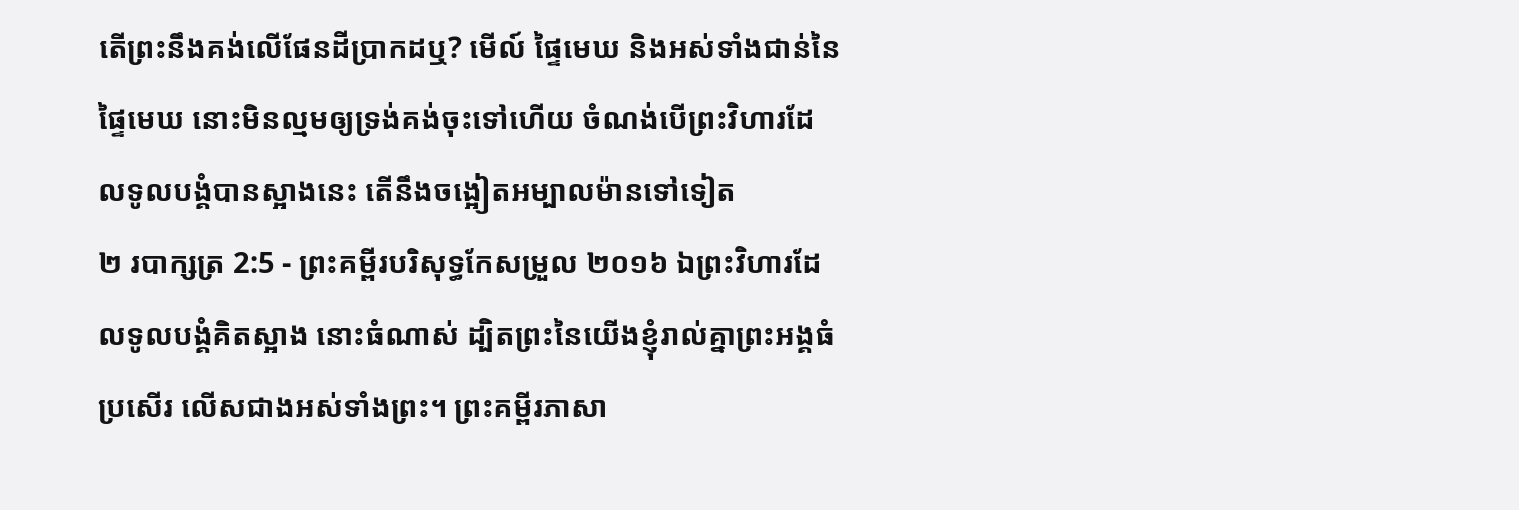តើព្រះនឹងគង់លើផែនដីប្រាកដឬ? មើល៍ ផ្ទៃមេឃ និងអស់ទាំងជាន់នៃផ្ទៃមេឃ នោះមិនល្មមឲ្យទ្រង់គង់ចុះទៅហើយ ចំណង់បើព្រះវិហារដែលទូលបង្គំបានស្អាងនេះ តើនឹងចង្អៀតអម្បាលម៉ានទៅទៀត
២ របាក្សត្រ 2:5 - ព្រះគម្ពីរបរិសុទ្ធកែសម្រួល ២០១៦ ឯព្រះវិហារដែលទូលបង្គំគិតស្អាង នោះធំណាស់ ដ្បិតព្រះនៃយើងខ្ញុំរាល់គ្នាព្រះអង្គធំប្រសើរ លើសជាងអស់ទាំងព្រះ។ ព្រះគម្ពីរភាសា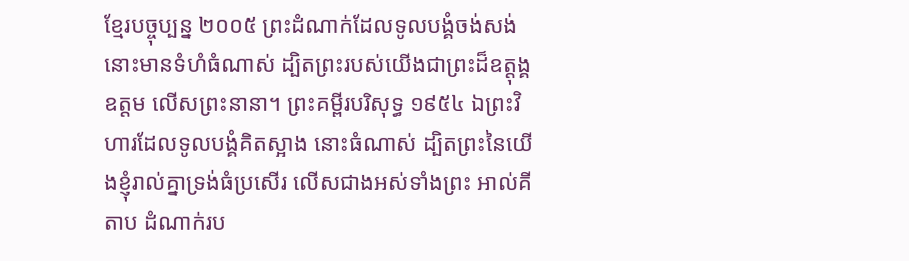ខ្មែរបច្ចុប្បន្ន ២០០៥ ព្រះដំណាក់ដែលទូលបង្គំចង់សង់នោះមានទំហំធំណាស់ ដ្បិតព្រះរបស់យើងជាព្រះដ៏ឧត្តុង្គឧត្ដម លើសព្រះនានា។ ព្រះគម្ពីរបរិសុទ្ធ ១៩៥៤ ឯព្រះវិហារដែលទូលបង្គំគិតស្អាង នោះធំណាស់ ដ្បិតព្រះនៃយើងខ្ញុំរាល់គ្នាទ្រង់ធំប្រសើរ លើសជាងអស់ទាំងព្រះ អាល់គីតាប ដំណាក់រប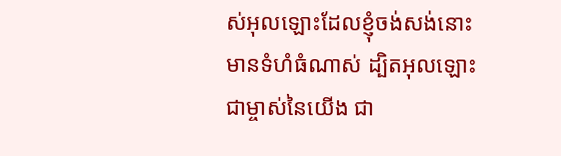ស់អុលឡោះដែលខ្ញុំចង់សង់នោះមានទំហំធំណាស់ ដ្បិតអុលឡោះជាម្ចាស់នៃយើង ជា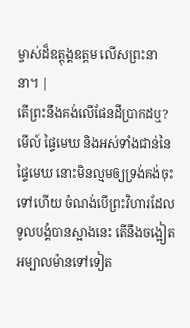ម្ចាស់ដ៏ឧត្តុង្គឧត្តម លើសព្រះនានា។ |
តើព្រះនឹងគង់លើផែនដីប្រាកដឬ? មើល៍ ផ្ទៃមេឃ និងអស់ទាំងជាន់នៃផ្ទៃមេឃ នោះមិនល្មមឲ្យទ្រង់គង់ចុះទៅហើយ ចំណង់បើព្រះវិហារដែលទូលបង្គំបានស្អាងនេះ តើនឹងចង្អៀតអម្បាលម៉ានទៅទៀត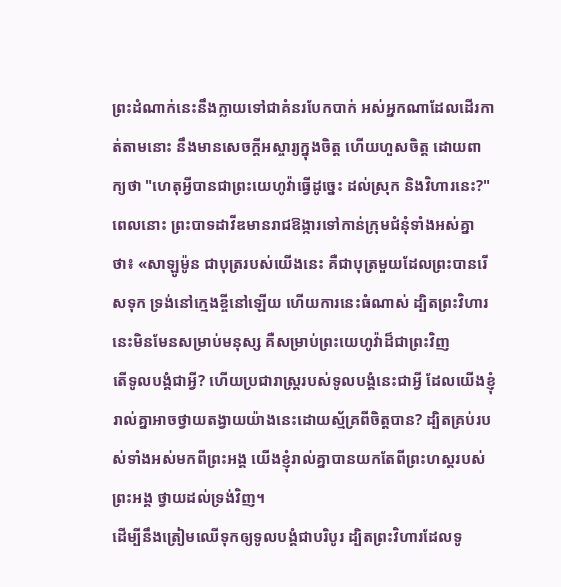ព្រះដំណាក់នេះនឹងក្លាយទៅជាគំនរបែកបាក់ អស់អ្នកណាដែលដើរកាត់តាមនោះ នឹងមានសេចក្ដីអស្ចារ្យក្នុងចិត្ត ហើយហួសចិត្ត ដោយពាក្យថា "ហេតុអ្វីបានជាព្រះយេហូវ៉ាធ្វើដូច្នេះ ដល់ស្រុក និងវិហារនេះ?"
ពេលនោះ ព្រះបាទដាវីឌមានរាជឱង្ការទៅកាន់ក្រុមជំនុំទាំងអស់គ្នាថា៖ «សាឡូម៉ូន ជាបុត្ររបស់យើងនេះ គឺជាបុត្រមួយដែលព្រះបានរើសទុក ទ្រង់នៅក្មេងខ្ចីនៅឡើយ ហើយការនេះធំណាស់ ដ្បិតព្រះវិហារ នេះមិនមែនសម្រាប់មនុស្ស គឺសម្រាប់ព្រះយេហូវ៉ាដ៏ជាព្រះវិញ
តើទូលបង្គំជាអ្វី? ហើយប្រជារាស្ត្ររបស់ទូលបង្គំនេះជាអ្វី ដែលយើងខ្ញុំរាល់គ្នាអាចថ្វាយតង្វាយយ៉ាងនេះដោយស្ម័គ្រពីចិត្តបាន? ដ្បិតគ្រប់របស់ទាំងអស់មកពីព្រះអង្គ យើងខ្ញុំរាល់គ្នាបានយកតែពីព្រះហស្តរបស់ព្រះអង្គ ថ្វាយដល់ទ្រង់វិញ។
ដើម្បីនឹងត្រៀមឈើទុកឲ្យទូលបង្គំជាបរិបូរ ដ្បិតព្រះវិហារដែលទូ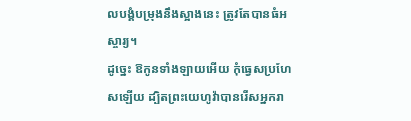លបង្គំបម្រុងនឹងស្អាងនេះ ត្រូវតែបានធំអស្ចារ្យ។
ដូច្នេះ ឱកូនទាំងឡាយអើយ កុំធ្វេសប្រហែសឡើយ ដ្បិតព្រះយេហូវ៉ាបានរើសអ្នករា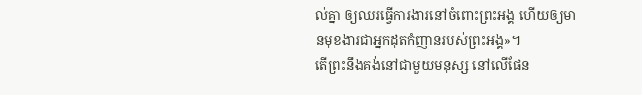ល់គ្នា ឲ្យឈរធ្វើការងារនៅចំពោះព្រះអង្គ ហើយឲ្យមានមុខងារជាអ្នកដុតកំញានរបស់ព្រះអង្គ»។
តើព្រះនឹងគង់នៅជាមួយមនុស្ស នៅលើផែន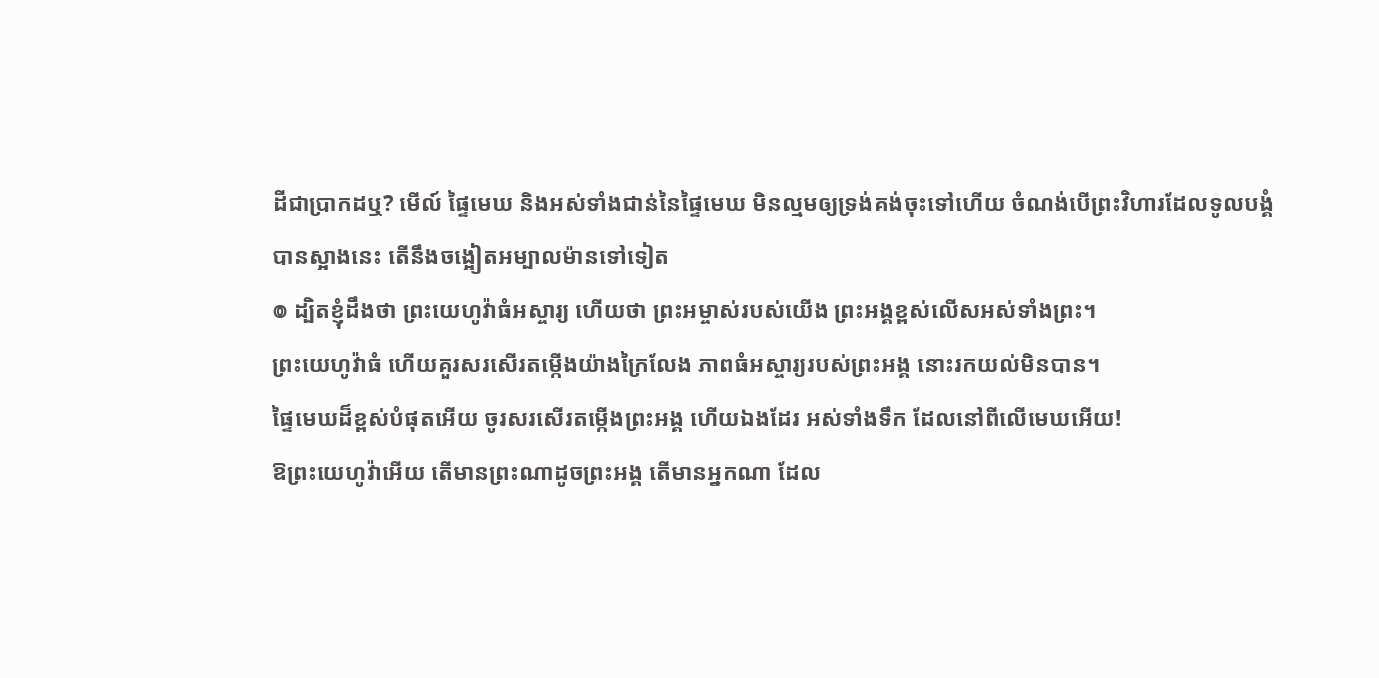ដីជាប្រាកដឬ? មើល៍ ផ្ទៃមេឃ និងអស់ទាំងជាន់នៃផ្ទៃមេឃ មិនល្មមឲ្យទ្រង់គង់ចុះទៅហើយ ចំណង់បើព្រះវិហារដែលទូលបង្គំបានស្អាងនេះ តើនឹងចង្អៀតអម្បាលម៉ានទៅទៀត
៙ ដ្បិតខ្ញុំដឹងថា ព្រះយេហូវ៉ាធំអស្ចារ្យ ហើយថា ព្រះអម្ចាស់របស់យើង ព្រះអង្គខ្ពស់លើសអស់ទាំងព្រះ។
ព្រះយេហូវ៉ាធំ ហើយគួរសរសើរតម្កើងយ៉ាងក្រៃលែង ភាពធំអស្ចារ្យរបស់ព្រះអង្គ នោះរកយល់មិនបាន។
ផ្ទៃមេឃដ៏ខ្ពស់បំផុតអើយ ចូរសរសើរតម្កើងព្រះអង្គ ហើយឯងដែរ អស់ទាំងទឹក ដែលនៅពីលើមេឃអើយ!
ឱព្រះយេហូវ៉ាអើយ តើមានព្រះណាដូចព្រះអង្គ តើមានអ្នកណា ដែល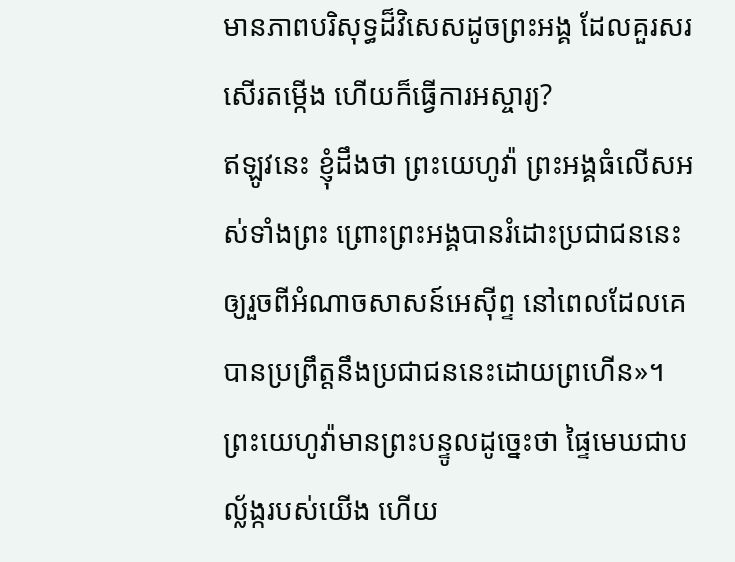មានភាពបរិសុទ្ធដ៏វិសេសដូចព្រះអង្គ ដែលគួរសរសើរតម្កើង ហើយក៏ធ្វើការអស្ចារ្យ?
ឥឡូវនេះ ខ្ញុំដឹងថា ព្រះយេហូវ៉ា ព្រះអង្គធំលើសអស់ទាំងព្រះ ព្រោះព្រះអង្គបានរំដោះប្រជាជននេះ ឲ្យរួចពីអំណាចសាសន៍អេស៊ីព្ទ នៅពេលដែលគេបានប្រព្រឹត្តនឹងប្រជាជននេះដោយព្រហើន»។
ព្រះយេហូវ៉ាមានព្រះបន្ទូលដូច្នេះថា ផ្ទៃមេឃជាបល្ល័ង្ករបស់យើង ហើយ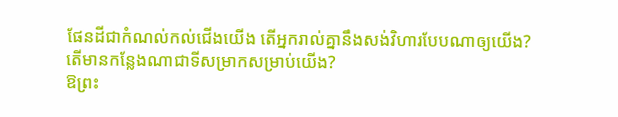ផែនដីជាកំណល់កល់ជើងយើង តើអ្នករាល់គ្នានឹងសង់វិហារបែបណាឲ្យយើង? តើមានកន្លែងណាជាទីសម្រាកសម្រាប់យើង?
ឱព្រះ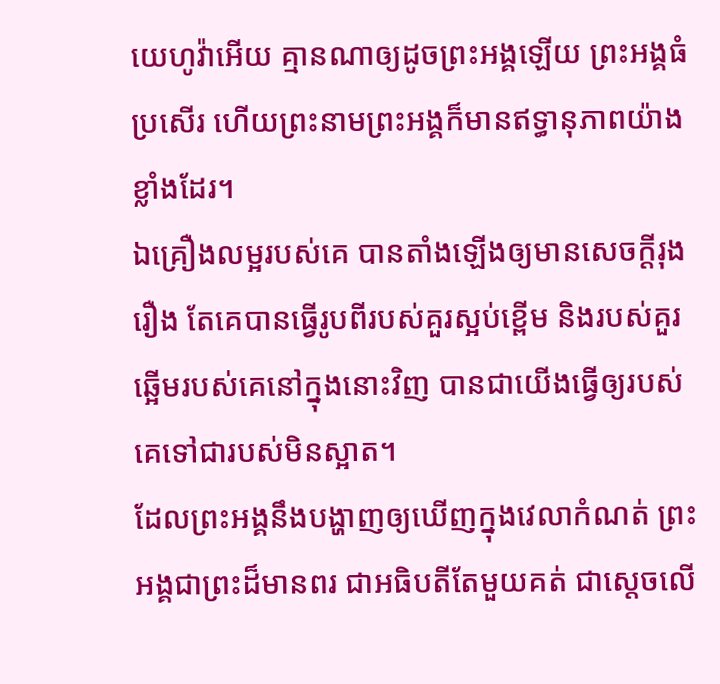យេហូវ៉ាអើយ គ្មានណាឲ្យដូចព្រះអង្គឡើយ ព្រះអង្គធំប្រសើរ ហើយព្រះនាមព្រះអង្គក៏មានឥទ្ធានុភាពយ៉ាងខ្លាំងដែរ។
ឯគ្រឿងលម្អរបស់គេ បានតាំងឡើងឲ្យមានសេចក្ដីរុងរឿង តែគេបានធ្វើរូបពីរបស់គួរស្អប់ខ្ពើម និងរបស់គួរឆ្អើមរបស់គេនៅក្នុងនោះវិញ បានជាយើងធ្វើឲ្យរបស់គេទៅជារបស់មិនស្អាត។
ដែលព្រះអង្គនឹងបង្ហាញឲ្យឃើញក្នុងវេលាកំណត់ ព្រះអង្គជាព្រះដ៏មានពរ ជាអធិបតីតែមួយគត់ ជាស្តេចលើ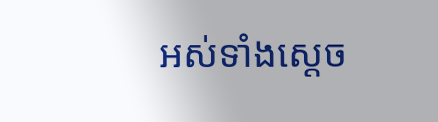អស់ទាំងស្តេច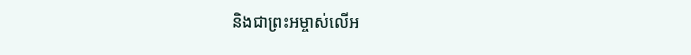និងជាព្រះអម្ចាស់លើអ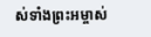ស់ទាំងព្រះអម្ចាស់